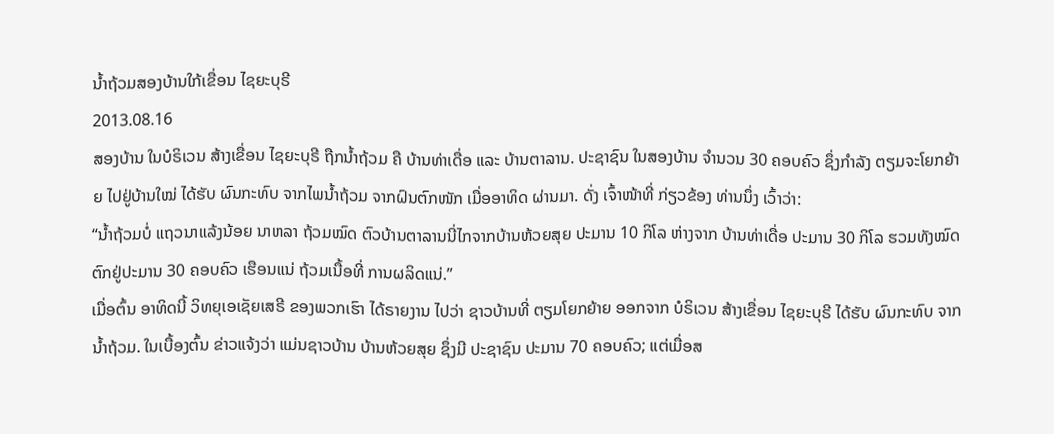ນໍ້າຖ້ວມສອງບ້ານໃກ້ເຂື່ອນ ໄຊຍະບຸຣີ
2013.08.16
ສອງບ້ານ ໃນບໍຣິເວນ ສ້າງເຂື່ອນ ໄຊຍະບຸຣີ ຖືກນ້ຳຖ້ວມ ຄື ບ້ານທ່າເດື່ອ ແລະ ບ້ານຕາລານ. ປະຊາຊົນ ໃນສອງບ້ານ ຈຳນວນ 30 ຄອບຄົວ ຊຶ່ງກຳລັງ ຕຽມຈະໂຍກຍ້າຍ ໄປຢູ່ບ້ານໃໝ່ ໄດ້ຮັບ ຜົນກະທົບ ຈາກໄພນ້ຳຖ້ວມ ຈາກຝົນຕົກໜັກ ເມື່ອອາທິດ ຜ່ານມາ. ດັ່ງ ເຈົ້າໜ້າທີ່ ກ່ຽວຂ້ອງ ທ່ານນຶ່ງ ເວົ້າວ່າ:
“ນ້ຳຖ້ວມບໍ່ ແຖວນາແລ້ງນ້ອຍ ນາຫລາ ຖ້ວມໝົດ ຕົວບ້ານຕາລານນີ່ໄກຈາກບ້ານຫ້ວຍສຸຍ ປະມານ 10 ກິໂລ ຫ່າງຈາກ ບ້ານທ່າເດື່ອ ປະມານ 30 ກິໂລ ຮວມທັງໝົດ ຕົກຢູ່ປະມານ 30 ຄອບຄົວ ເຮືອນແນ່ ຖ້ວມເນື້ອທີ່ ການຜລິດແນ່.”
ເມື່ອຕົ້ນ ອາທິດນີ້ ວິທຍຸເອເຊັຍເສຣີ ຂອງພວກເຮົາ ໄດ້ຣາຍງານ ໄປວ່າ ຊາວບ້ານທີ່ ຕຽມໂຍກຍ້າຍ ອອກຈາກ ບໍຣິເວນ ສ້າງເຂື່ອນ ໄຊຍະບຸຣີ ໄດ້ຮັບ ຜົນກະທົບ ຈາກນ້ຳຖ້ວມ. ໃນເບື້ອງຕົ້ນ ຂ່າວແຈ້ງວ່າ ແມ່ນຊາວບ້ານ ບ້ານຫ້ວຍສຸຍ ຊຶ່ງມີ ປະຊາຊົນ ປະມານ 70 ຄອບຄົວ; ແຕ່ເມື່ອສ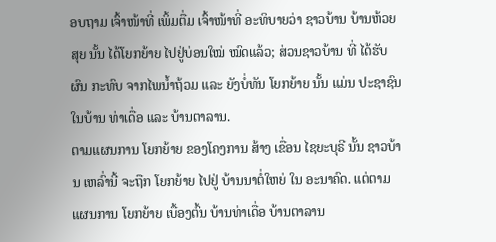ອບຖາມ ເຈົ້າໜ້າທີ່ ເພິ້ມຕື່ມ ເຈົ້າໜ້າທີ່ ອະທິບາຍວ່າ ຊາວບ້ານ ບ້ານຫ້ວຍສຸຍ ນັ້ນ ໄດ້ໂຍກຍ້າຍ ໄປຢູ່ບ່ອນໃໝ່ ໝົດແລ້ວ; ສ່ວນຊາວບ້ານ ທີ່ ໄດ້ຮັບຜົນ ກະທົບ ຈາກໄພນ້ຳຖ້ວມ ແລະ ຍັງບໍ່ທັນ ໂຍກຍ້າຍ ນັ້ນ ແມ່ນ ປະຊາຊົນ ໃນບ້ານ ທ່າເດື່ອ ແລະ ບ້ານຕາລານ.
ຕາມແຜນການ ໂຍກຍ້າຍ ຂອງໂຄງການ ສ້າງ ເຂື່ອນ ໄຊຍະບຸຣີ ນັ້ນ ຊາວບ້ານ ເຫລົ່ານີ້ ຈະຖືກ ໂຍກຍ້າຍ ໄປຢູ່ ບ້ານນາຕໍ່ໃຫຍ່ ໃນ ອະນາຄົດ. ແຕ່ຕາມແຜນການ ໂຍກຍ້າຍ ເບື້ອງຕົ້ນ ບ້ານທ່າເດື່ອ ບ້ານຕາລານ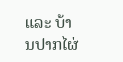ແລະ ບ້ານປາກໄຜ່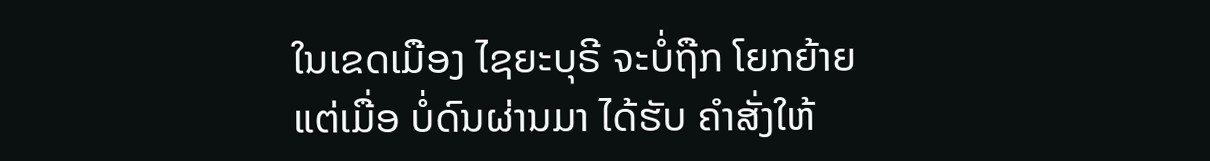ໃນເຂດເມືອງ ໄຊຍະບຸຣີ ຈະບໍ່ຖືກ ໂຍກຍ້າຍ ແຕ່ເມື່ອ ບໍ່ດົນຜ່ານມາ ໄດ້ຮັບ ຄຳສັ່ງໃຫ້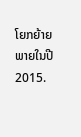ໂຍກຍ້າຍ ພາຍໃນປີ 2015.